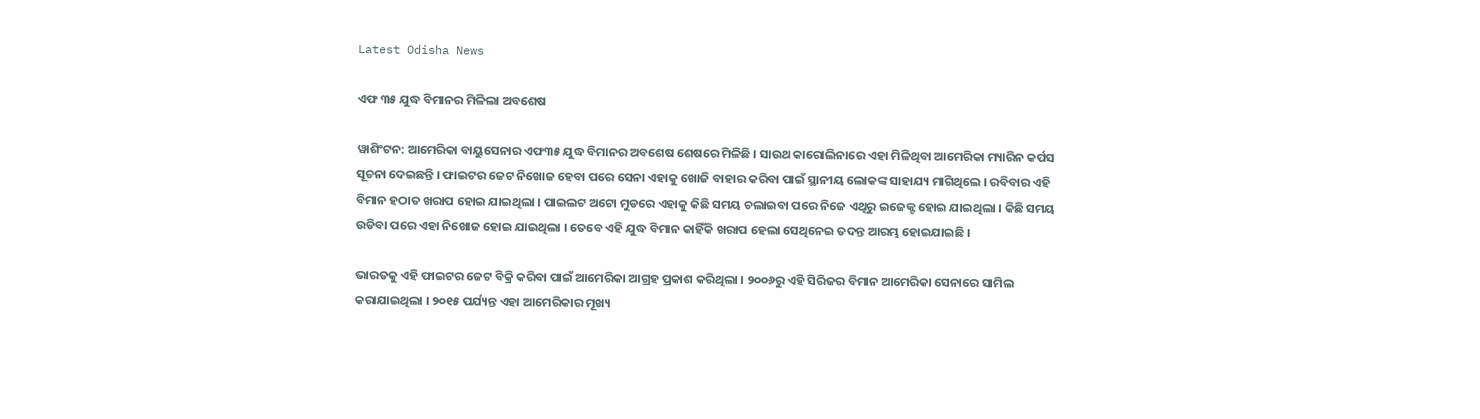Latest Odisha News

ଏଫ ୩୫ ଯୁଦ୍ଧ ବିମାନର ମିଳିଲା ଅବଶେଷ

ୱାଶିଂଟନ: ଆମେରିକା ବାୟୁସେନାର ଏଫ୩୫ ଯୁଦ୍ଧ ବିମାନର ଅବଶେଷ ଶେଷରେ ମିଳିଛି । ସାଉଥ କାରୋଲିନାରେ ଏହା ମିଳିଥିବା ଆମେରିକା ମ୍ୟାରିନ କର୍ପସ ସୂଚନା ଦେଇଛନ୍ତି । ଫାଇଟର ଜେଟ ନିଖୋଜ ହେବା ପରେ ସେନା ଏହାକୁ ଖୋଜି ବାହାର କରିବା ପାଇଁ ସ୍ଥାନୀୟ ଲୋକଙ୍କ ସାହାଯ୍ୟ ମାଗିଥିଲେ । ରବିବାର ଏହି ବିମାନ ହଠାତ ଖରାପ ହୋଇ ଯାଇଥିଲା । ପାଇଲଟ ଅଟୋ ମୁଡରେ ଏହାକୁ କିଛି ସମୟ ଚଲାଇବା ପରେ ନିଜେ ଏଥିରୁ ଇଜେକ୍ଟ ହୋଇ ଯାଇଥିଲା । କିଛି ସମୟ ଉଡିବା ପରେ ଏହା ନିଖୋଜ ହୋଇ ଯାଇଥିଲା । ତେବେ ଏହି ଯୁଦ୍ଧ ବିମାନ କାହିଁକି ଖରାପ ହେଲା ସେଥିନେଇ ତଦନ୍ତ ଆରମ୍ଭ ହୋଇଯାଇଛି ।

ଭାରତକୁ ଏହି ଫାଇଟର ଜେଟ ବିକ୍ରି କରିବା ପାଇଁ ଆମେରିକା ଆଗ୍ରହ ପ୍ରକାଶ କରିଥିଲା । ୨୦୦୬ରୁ ଏହି ସିରିଜର ବିମାନ ଆମେରିକା ସେନାରେ ସାମିଲ କରାଯାଇଥିଲା । ୨୦୧୫ ପର୍ଯ୍ୟନ୍ତ ଏହା ଆମେରିକାର ମୂଖ୍ୟ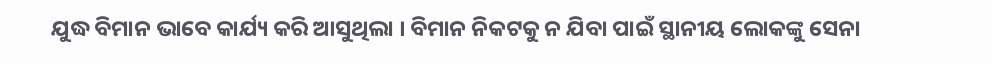ଯୁଦ୍ଧ ବିମାନ ଭାବେ କାର୍ଯ୍ୟ କରି ଆସୁଥିଲା । ବିମାନ ନିକଟକୁ ନ ଯିବା ପାଇଁ ସ୍ଥାନୀୟ ଲୋକଙ୍କୁ ସେନା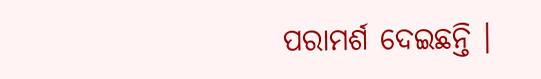ପରାମର୍ଶ ଦେଇଛନ୍ତି ।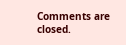Comments are closed.